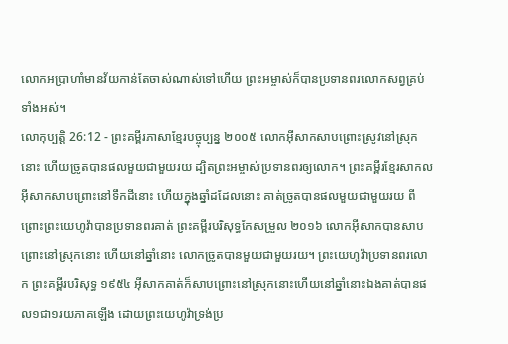លោកអប្រាហាំមានវ័យកាន់តែចាស់ណាស់ទៅហើយ ព្រះអម្ចាស់ក៏បានប្រទានពរលោកសព្វគ្រប់ទាំងអស់។
លោកុប្បត្តិ 26:12 - ព្រះគម្ពីរភាសាខ្មែរបច្ចុប្បន្ន ២០០៥ លោកអ៊ីសាកសាបព្រោះស្រូវនៅស្រុកនោះ ហើយច្រូតបានផលមួយជាមួយរយ ដ្បិតព្រះអម្ចាស់ប្រទានពរឲ្យលោក។ ព្រះគម្ពីរខ្មែរសាកល អ៊ីសាកសាបព្រោះនៅទឹកដីនោះ ហើយក្នុងឆ្នាំដដែលនោះ គាត់ច្រូតបានផលមួយជាមួយរយ ពីព្រោះព្រះយេហូវ៉ាបានប្រទានពរគាត់ ព្រះគម្ពីរបរិសុទ្ធកែសម្រួល ២០១៦ លោកអ៊ីសាកបានសាបព្រោះនៅស្រុកនោះ ហើយនៅឆ្នាំនោះ លោកច្រូតបានមួយជាមួយរយ។ ព្រះយេហូវ៉ាប្រទានពរលោក ព្រះគម្ពីរបរិសុទ្ធ ១៩៥៤ អ៊ីសាកគាត់ក៏សាបព្រោះនៅស្រុកនោះហើយនៅឆ្នាំនោះឯងគាត់បានផល១ជា១រយភាគឡើង ដោយព្រះយេហូវ៉ាទ្រង់ប្រ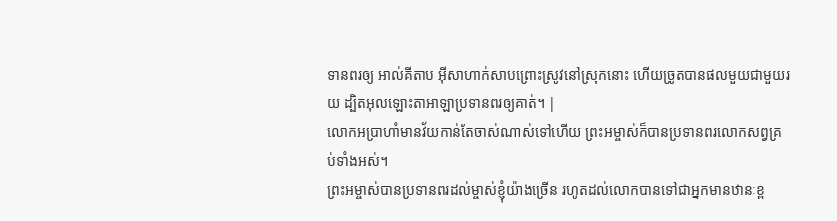ទានពរឲ្យ អាល់គីតាប អ៊ីសាហាក់សាបព្រោះស្រូវនៅស្រុកនោះ ហើយច្រូតបានផលមួយជាមួយរយ ដ្បិតអុលឡោះតាអាឡាប្រទានពរឲ្យគាត់។ |
លោកអប្រាហាំមានវ័យកាន់តែចាស់ណាស់ទៅហើយ ព្រះអម្ចាស់ក៏បានប្រទានពរលោកសព្វគ្រប់ទាំងអស់។
ព្រះអម្ចាស់បានប្រទានពរដល់ម្ចាស់ខ្ញុំយ៉ាងច្រើន រហូតដល់លោកបានទៅជាអ្នកមានឋានៈខ្ព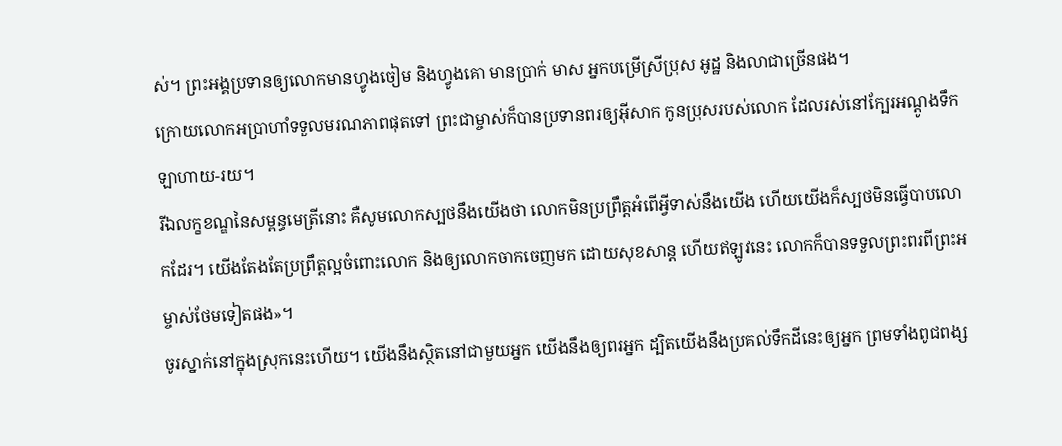ស់។ ព្រះអង្គប្រទានឲ្យលោកមានហ្វូងចៀម និងហ្វូងគោ មានប្រាក់ មាស អ្នកបម្រើស្រីប្រុស អូដ្ឋ និងលាជាច្រើនផង។
ក្រោយលោកអប្រាហាំទទួលមរណភាពផុតទៅ ព្រះជាម្ចាស់ក៏បានប្រទានពរឲ្យអ៊ីសាក កូនប្រុសរបស់លោក ដែលរស់នៅក្បែរអណ្ដូងទឹកឡាហាយ-រយ។
រីឯលក្ខខណ្ឌនៃសម្ពន្ធមេត្រីនោះ គឺសូមលោកស្បថនឹងយើងថា លោកមិនប្រព្រឹត្តអំពើអ្វីទាស់នឹងយើង ហើយយើងក៏ស្បថមិនធ្វើបាបលោកដែរ។ យើងតែងតែប្រព្រឹត្តល្អចំពោះលោក និងឲ្យលោកចាកចេញមក ដោយសុខសាន្ត ហើយឥឡូវនេះ លោកក៏បានទទួលព្រះពរពីព្រះអម្ចាស់ថែមទៀតផង»។
ចូរស្នាក់នៅក្នុងស្រុកនេះហើយ។ យើងនឹងស្ថិតនៅជាមួយអ្នក យើងនឹងឲ្យពរអ្នក ដ្បិតយើងនឹងប្រគល់ទឹកដីនេះឲ្យអ្នក ព្រមទាំងពូជពង្ស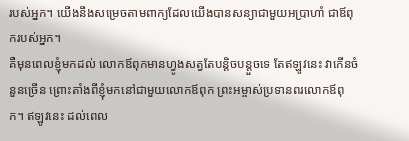របស់អ្នក។ យើងនឹងសម្រេចតាមពាក្យដែលយើងបានសន្យាជាមួយអប្រាហាំ ជាឪពុករបស់អ្នក។
គឺមុនពេលខ្ញុំមកដល់ លោកឪពុកមានហ្វូងសត្វតែបន្តិចបន្តួចទេ តែឥឡូវនេះ វាកើនចំនួនច្រើន ព្រោះតាំងពីខ្ញុំមកនៅជាមួយលោកឪពុក ព្រះអម្ចាស់ប្រទានពរលោកឪពុក។ ឥឡូវនេះ ដល់ពេល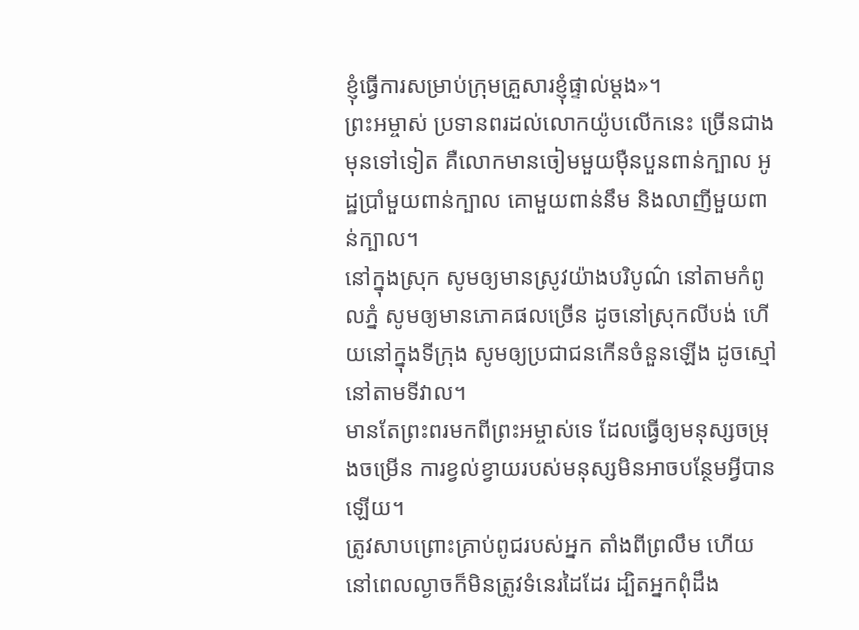ខ្ញុំធ្វើការសម្រាប់ក្រុមគ្រួសារខ្ញុំផ្ទាល់ម្ដង»។
ព្រះអម្ចាស់ ប្រទានពរដល់លោកយ៉ូបលើកនេះ ច្រើនជាងមុនទៅទៀត គឺលោកមានចៀមមួយម៉ឺនបួនពាន់ក្បាល អូដ្ឋប្រាំមួយពាន់ក្បាល គោមួយពាន់នឹម និងលាញីមួយពាន់ក្បាល។
នៅក្នុងស្រុក សូមឲ្យមានស្រូវយ៉ាងបរិបូណ៌ នៅតាមកំពូលភ្នំ សូមឲ្យមានភោគផលច្រើន ដូចនៅស្រុកលីបង់ ហើយនៅក្នុងទីក្រុង សូមឲ្យប្រជាជនកើនចំនួនឡើង ដូចស្មៅនៅតាមទីវាល។
មានតែព្រះពរមកពីព្រះអម្ចាស់ទេ ដែលធ្វើឲ្យមនុស្សចម្រុងចម្រើន ការខ្វល់ខ្វាយរបស់មនុស្សមិនអាចបន្ថែមអ្វីបានឡើយ។
ត្រូវសាបព្រោះគ្រាប់ពូជរបស់អ្នក តាំងពីព្រលឹម ហើយនៅពេលល្ងាចក៏មិនត្រូវទំនេរដៃដែរ ដ្បិតអ្នកពុំដឹង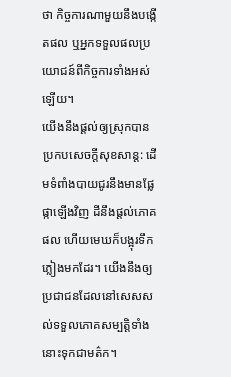ថា កិច្ចការណាមួយនឹងបង្កើតផល ឬអ្នកទទួលផលប្រយោជន៍ពីកិច្ចការទាំងអស់ឡើយ។
យើងនឹងផ្ដល់ឲ្យស្រុកបានប្រកបសេចក្ដីសុខសាន្ត: ដើមទំពាំងបាយជូរនឹងមានផ្លែផ្កាឡើងវិញ ដីនឹងផ្ដល់ភោគផល ហើយមេឃក៏បង្អុរទឹកភ្លៀងមកដែរ។ យើងនឹងឲ្យប្រជាជនដែលនៅសេសសល់ទទួលភោគសម្បត្តិទាំងនោះទុកជាមត៌ក។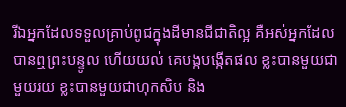រីឯអ្នកដែលទទួលគ្រាប់ពូជក្នុងដីមានជីជាតិល្អ គឺអស់អ្នកដែលបានឮព្រះបន្ទូល ហើយយល់ គេបង្កបង្កើតផល ខ្លះបានមួយជាមួយរយ ខ្លះបានមួយជាហុកសិប និង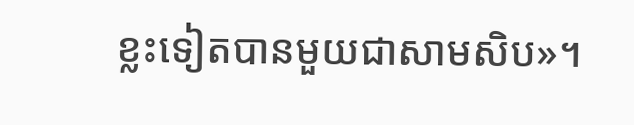ខ្លះទៀតបានមួយជាសាមសិប»។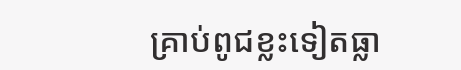គ្រាប់ពូជខ្លះទៀតធ្លា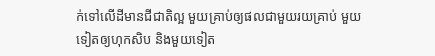ក់ទៅលើដីមានជីជាតិល្អ មួយគ្រាប់ឲ្យផលជាមួយរយគ្រាប់ មួយទៀតឲ្យហុកសិប និងមួយទៀត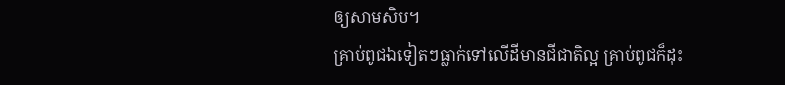ឲ្យសាមសិប។
គ្រាប់ពូជឯទៀតៗធ្លាក់ទៅលើដីមានជីជាតិល្អ គ្រាប់ពូជក៏ដុះ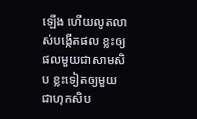ឡើង ហើយលូតលាស់បង្កើតផល ខ្លះឲ្យផលមួយជាសាមសិប ខ្លះទៀតឲ្យមួយជាហុកសិប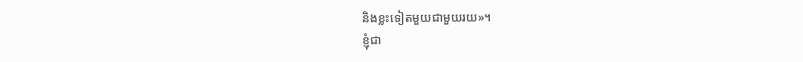និងខ្លះទៀតមួយជាមួយរយ»។
ខ្ញុំជា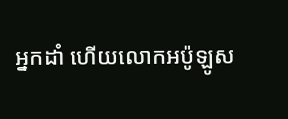អ្នកដាំ ហើយលោកអប៉ូឡូស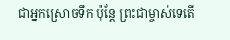ជាអ្នកស្រោចទឹក ប៉ុន្តែ ព្រះជាម្ចាស់ទេតើ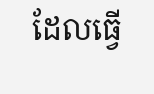ដែលធ្វើ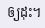ឲ្យដុះ។